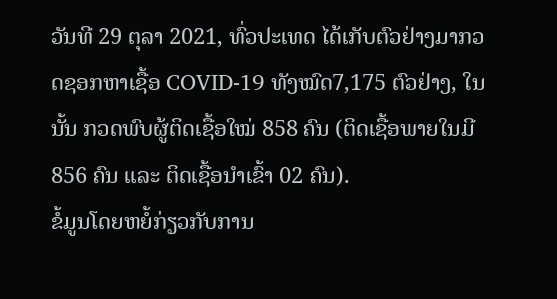ວັນທີ 29 ຕຸລາ 2021, ທົ່ວປະເທດ ໄດ້ເກັບຕົວຢ່າງມາກວດຊອກຫາເຊື້ອ COVID-19 ທັງໝົດ7,175 ຕົວຢ່າງ, ໃນນັ້ນ ກວດພົບຜູ້ຕິດເຊື້ອໃໝ່ 858 ຄົນ (ຕິດເຊື້ອພາຍໃນມີ 856 ຄົນ ແລະ ຕິດເຊື້ອນໍາເຂົ້າ 02 ຄົນ).
ຂໍ້ມູນໂດຍຫຍໍ້ກ່ຽວກັບການ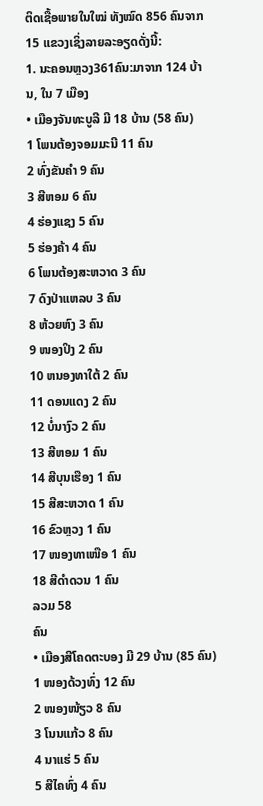ຕິດເຊື້ອພາຍໃນໃໝ່ ທັງໝົດ 856 ຄົນຈາກ 15 ແຂວງເຊິ່ງລາຍລະອຽດດັ່ງນີ້:
1. ນະຄອນຫຼວງ361ຄົນ:ມາຈາກ 124 ບ້ານ, ໃນ 7 ເມືອງ
• ເມືອງຈັນທະບູລີ ມີ 18 ບ້ານ (58 ຄົນ)
1 ໂພນຕ້ອງຈອມມະນີ 11 ຄົນ
2 ທົ່ງຂັນຄຳ 9 ຄົນ
3 ສີຫອມ 6 ຄົນ
4 ຮ່ອງແຊງ 5 ຄົນ
5 ຮ່ອງຄ້າ 4 ຄົນ
6 ໂພນຕ້ອງສະຫວາດ 3 ຄົນ
7 ດົງປ່າແຫລບ 3 ຄົນ
8 ຫ້ວຍຫົງ 3 ຄົນ
9 ໜອງປິງ 2 ຄົນ
10 ຫນອງທາໃຕ້ 2 ຄົນ
11 ດອນແດງ 2 ຄົນ
12 ບໍ່ນາງົວ 2 ຄົນ
13 ສີຫອມ 1 ຄົນ
14 ສີບຸນເຮືອງ 1 ຄົນ
15 ສີສະຫວາດ 1 ຄົນ
16 ຂົວຫຼວງ 1 ຄົນ
17 ໜອງທາເໜືອ 1 ຄົນ
18 ສີດຳດວນ 1 ຄົນ
ລວມ 58
ຄົນ
• ເມືອງສີໂຄດຕະບອງ ມີ 29 ບ້ານ (85 ຄົນ)
1 ໜອງດ້ວງທົ່ງ 12 ຄົນ
2 ໜອງໜ້ຽວ 8 ຄົນ
3 ໂນນແກ້ວ 8 ຄົນ
4 ນາແຮ່ 5 ຄົນ
5 ສີໄຄທົ່ງ 4 ຄົນ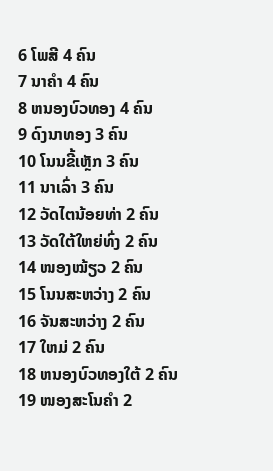6 ໂພສີ 4 ຄົນ
7 ນາຄໍາ 4 ຄົນ
8 ຫນອງບົວທອງ 4 ຄົນ
9 ດົງນາທອງ 3 ຄົນ
10 ໂນນຂີ້ເຫຼັກ 3 ຄົນ
11 ນາເລົ່າ 3 ຄົນ
12 ວັດໄຕນ້ອຍທ່າ 2 ຄົນ
13 ວັດໃຕ້ໃຫຍ່ທົ່ງ 2 ຄົນ
14 ໜອງໝ້ຽວ 2 ຄົນ
15 ໂນນສະຫວ່າງ 2 ຄົນ
16 ຈັນສະຫວ່າງ 2 ຄົນ
17 ໃຫມ່ 2 ຄົນ
18 ຫນອງບົວທອງໃຕ້ 2 ຄົນ
19 ໜອງສະໂນຄຳ 2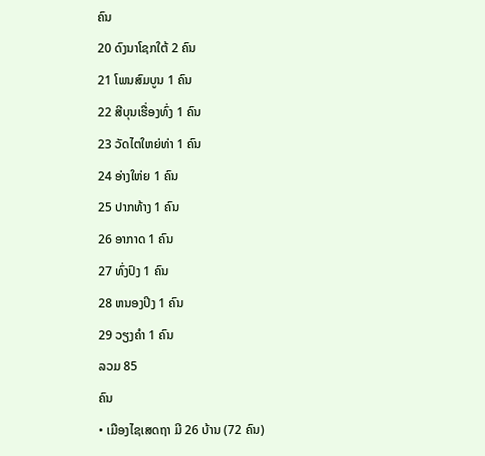ຄົນ
20 ດົງນາໂຊກໃຕ້ 2 ຄົນ
21 ໂພນສົມບູນ 1 ຄົນ
22 ສີບຸນເຮື່ອງທົ່ງ 1 ຄົນ
23 ວັດໄຕໃຫຍ່ທ່າ 1 ຄົນ
24 ອ່າງໃຫ່ຍ 1 ຄົນ
25 ປາກທ້າງ 1 ຄົນ
26 ອາກາດ 1 ຄົນ
27 ທົ່ງປົງ 1 ຄົນ
28 ຫນອງປິງ 1 ຄົນ
29 ວຽງຄຳ 1 ຄົນ
ລວມ 85
ຄົນ
• ເມືອງໄຊເສດຖາ ມີ 26 ບ້ານ (72 ຄົນ)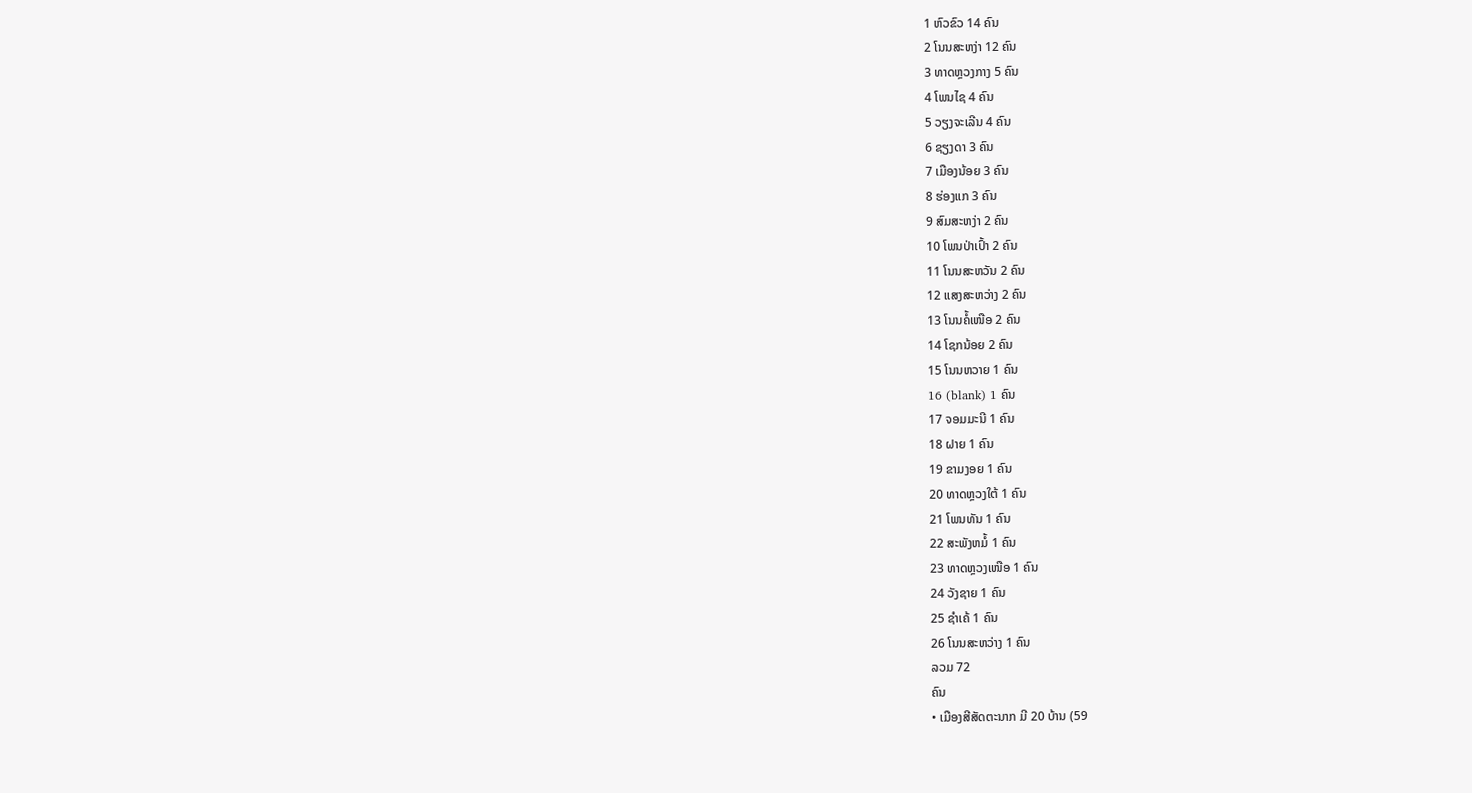1 ຫົວຂົວ 14 ຄົນ
2 ໂນນສະຫງ່າ 12 ຄົນ
3 ທາດຫຼວງກາງ 5 ຄົນ
4 ໂພນໄຊ 4 ຄົນ
5 ວຽງຈະເລີນ 4 ຄົນ
6 ຊຽງດາ 3 ຄົນ
7 ເມືອງນ້ອຍ 3 ຄົນ
8 ຮ່ອງແກ 3 ຄົນ
9 ສົມສະຫງ່າ 2 ຄົນ
10 ໂພນປ່າເປົ້າ 2 ຄົນ
11 ໂນນສະຫວັນ 2 ຄົນ
12 ແສງສະຫວ່າງ 2 ຄົນ
13 ໂນນຄໍ້ເໜືອ 2 ຄົນ
14 ໂຊກນ້ອຍ 2 ຄົນ
15 ໂນນຫວາຍ 1 ຄົນ
16 (blank) 1 ຄົນ
17 ຈອມມະນີ 1 ຄົນ
18 ຝາຍ 1 ຄົນ
19 ຂາມງອຍ 1 ຄົນ
20 ທາດຫຼວງໃຕ້ 1 ຄົນ
21 ໂພນທັນ 1 ຄົນ
22 ສະພັງຫມໍ້ 1 ຄົນ
23 ທາດຫຼວງເໜືອ 1 ຄົນ
24 ວັງຊາຍ 1 ຄົນ
25 ຊຳເຄ້ 1 ຄົນ
26 ໂນນສະຫວ່າງ 1 ຄົນ
ລວມ 72
ຄົນ
• ເມືອງສີສັດຕະນາກ ມີ 20 ບ້ານ (59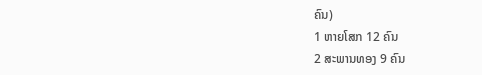ຄົນ)
1 ຫາຍໂສກ 12 ຄົນ
2 ສະພານທອງ 9 ຄົນ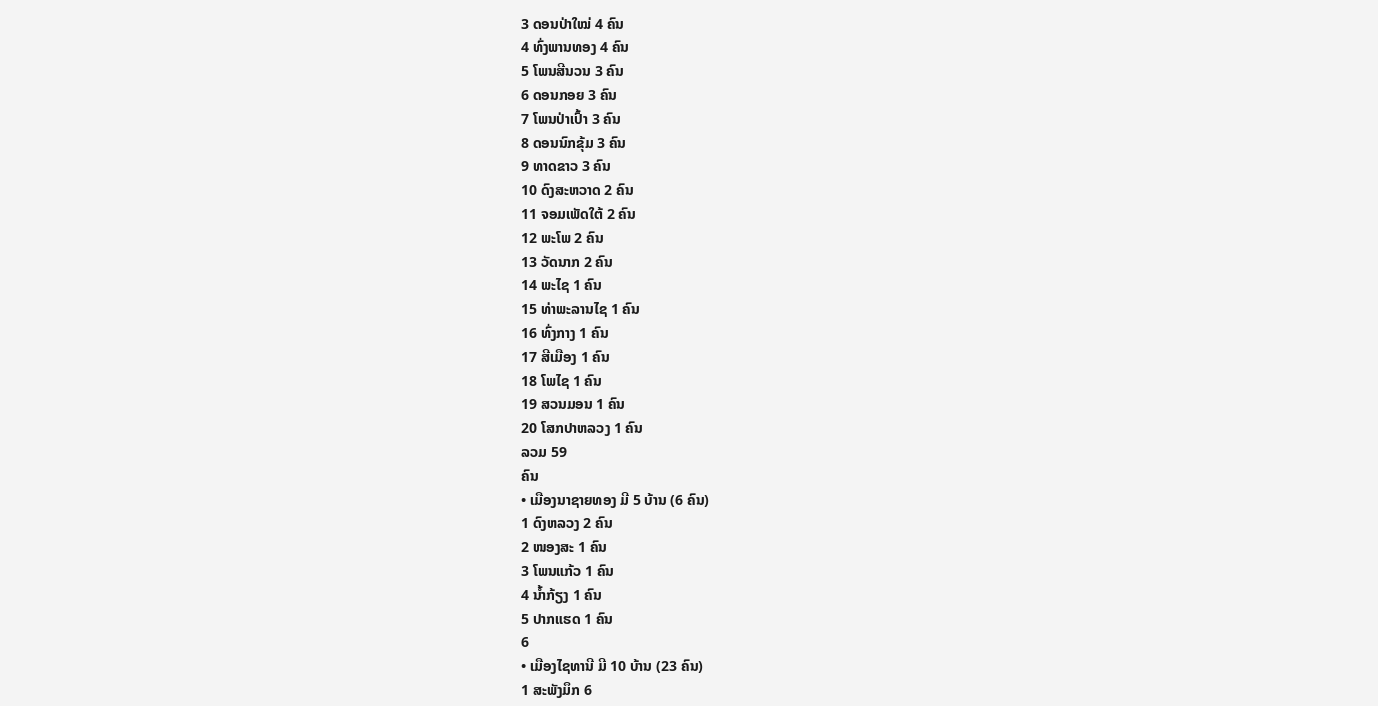3 ດອນປ່າໃໝ່ 4 ຄົນ
4 ທົ່ງພານທອງ 4 ຄົນ
5 ໂພນສີນວນ 3 ຄົນ
6 ດອນກອຍ 3 ຄົນ
7 ໂພນປ່າເປົ້າ 3 ຄົນ
8 ດອນນົກຂຸ້ມ 3 ຄົນ
9 ທາດຂາວ 3 ຄົນ
10 ດົງສະຫວາດ 2 ຄົນ
11 ຈອມເພັດໃຕ້ 2 ຄົນ
12 ພະໂພ 2 ຄົນ
13 ວັດນາກ 2 ຄົນ
14 ພະໄຊ 1 ຄົນ
15 ທ່າພະລານໄຊ 1 ຄົນ
16 ທົ່ງກາງ 1 ຄົນ
17 ສີເມືອງ 1 ຄົນ
18 ໂພໄຊ 1 ຄົນ
19 ສວນມອນ 1 ຄົນ
20 ໂສກປາຫລວງ 1 ຄົນ
ລວມ 59
ຄົນ
• ເມືອງນາຊາຍທອງ ມີ 5 ບ້ານ (6 ຄົນ)
1 ດົງຫລວງ 2 ຄົນ
2 ໜອງສະ 1 ຄົນ
3 ໂພນແກ້ວ 1 ຄົນ
4 ນໍ້າກ້ຽງ 1 ຄົນ
5 ປາກແຮດ 1 ຄົນ
6
• ເມືອງໄຊທານີ ມີ 10 ບ້ານ (23 ຄົນ)
1 ສະພັງມຶກ 6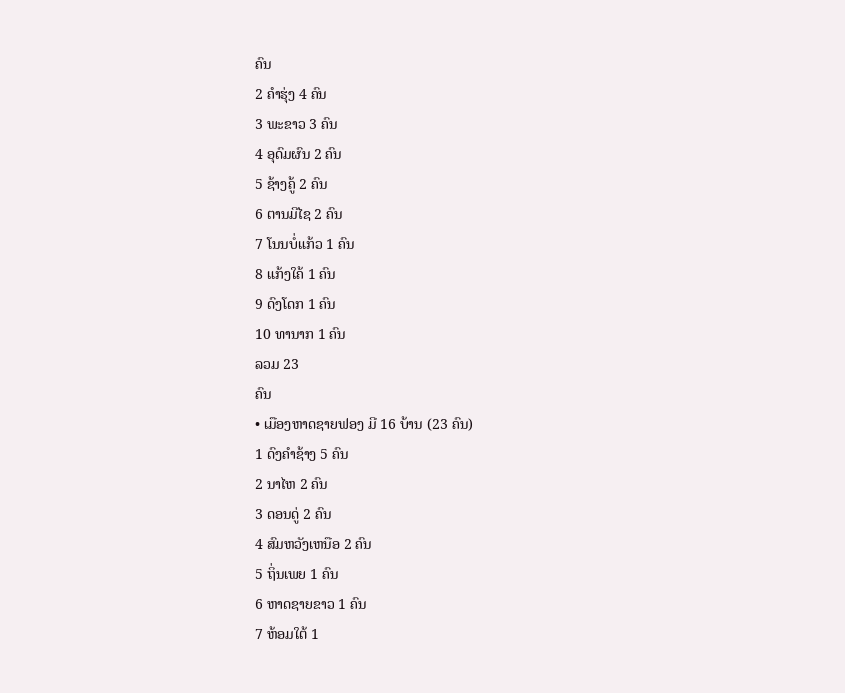ຄົນ
2 ຄຳຮຸ່ງ 4 ຄົນ
3 ພະຂາວ 3 ຄົນ
4 ອຸດົມຜົນ 2 ຄົນ
5 ຊ້າງຄູ້ 2 ຄົນ
6 ຕານມີໄຊ 2 ຄົນ
7 ໂນນບໍ່ແກ້ວ 1 ຄົນ
8 ແກ້ງໃຄ້ 1 ຄົນ
9 ດົງໂດກ 1 ຄົນ
10 ທານາກ 1 ຄົນ
ລວມ 23
ຄົນ
• ເມືອງຫາດຊາຍຟອງ ມີ 16 ບ້ານ (23 ຄົນ)
1 ດົງຄຳຊ້າງ 5 ຄົນ
2 ນາໄຫ 2 ຄົນ
3 ດອນດູ່ 2 ຄົນ
4 ສົມຫວັງເຫນືອ 2 ຄົນ
5 ຖິ່ນເພຍ 1 ຄົນ
6 ຫາດຊາຍຂາວ 1 ຄົນ
7 ຫ້ອມໃຕ້ 1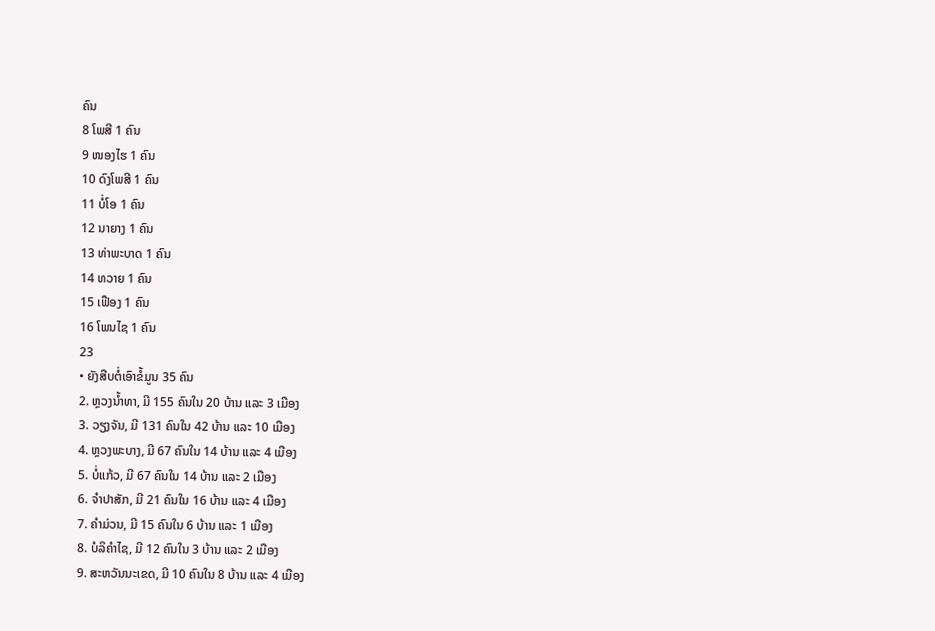ຄົນ
8 ໂພສີ 1 ຄົນ
9 ໜອງໄຮ 1 ຄົນ
10 ດົງໂພສີ 1 ຄົນ
11 ບໍ່ໂອ 1 ຄົນ
12 ນາຍາງ 1 ຄົນ
13 ທ່າພະບາດ 1 ຄົນ
14 ທວາຍ 1 ຄົນ
15 ເຟືອງ 1 ຄົນ
16 ໂພນໄຊ 1 ຄົນ
23
• ຍັງສືບຕໍ່ເອົາຂໍ້ມູນ 35 ຄົນ
2. ຫຼວງນໍ້າທາ, ມີ 155 ຄົນໃນ 20 ບ້ານ ແລະ 3 ເມືອງ
3. ວຽງຈັນ, ມີ 131 ຄົນໃນ 42 ບ້ານ ແລະ 10 ເມືອງ
4. ຫຼວງພະບາງ, ມີ 67 ຄົນໃນ 14 ບ້ານ ແລະ 4 ເມືອງ
5. ບໍ່ແກ້ວ, ມີ 67 ຄົນໃນ 14 ບ້ານ ແລະ 2 ເມືອງ
6. ຈໍາປາສັກ, ມີ 21 ຄົນໃນ 16 ບ້ານ ແລະ 4 ເມືອງ
7. ຄໍາມ່ວນ, ມີ 15 ຄົນໃນ 6 ບ້ານ ແລະ 1 ເມືອງ
8. ບໍລິຄໍາໄຊ, ມີ 12 ຄົນໃນ 3 ບ້ານ ແລະ 2 ເມືອງ
9. ສະຫວັນນະເຂດ, ມີ 10 ຄົນໃນ 8 ບ້ານ ແລະ 4 ເມືອງ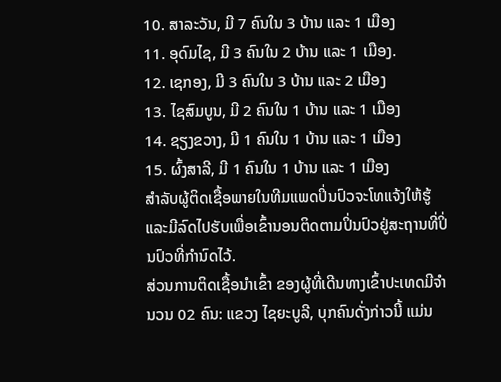10. ສາລະວັນ, ມີ 7 ຄົນໃນ 3 ບ້ານ ແລະ 1 ເມືອງ
11. ອຸດົມໄຊ, ມີ 3 ຄົນໃນ 2 ບ້ານ ແລະ 1 ເມືອງ.
12. ເຊກອງ, ມີ 3 ຄົນໃນ 3 ບ້ານ ແລະ 2 ເມືອງ
13. ໄຊສົມບູນ, ມີ 2 ຄົນໃນ 1 ບ້ານ ແລະ 1 ເມືອງ
14. ຊຽງຂວາງ, ມີ 1 ຄົນໃນ 1 ບ້ານ ແລະ 1 ເມືອງ
15. ຜົ້ງສາລີ, ມີ 1 ຄົນໃນ 1 ບ້ານ ແລະ 1 ເມືອງ
ສໍາລັບຜູ້ຕິດເຊື້ອພາຍໃນທີມແພດປິ່ນປົວຈະໂທແຈ້ງໃຫ້ຮູ້ ແລະມີລົດໄປຮັບເພື່ອເຂົ້ານອນຕິດຕາມປິ່ນປົວຢູ່ສະຖານທີ່ປິ່ນປົວທີ່ກໍານົດໄວ້.
ສ່ວນການຕິດເຊື້ອນໍາເຂົ້າ ຂອງຜູ້ທີ່ເດີນທາງເຂົ້າປະເທດມີຈໍານວນ 02 ຄົນ: ແຂວງ ໄຊຍະບູລີ, ບຸກຄົນດັ່ງກ່າວນີ້ ແມ່ນ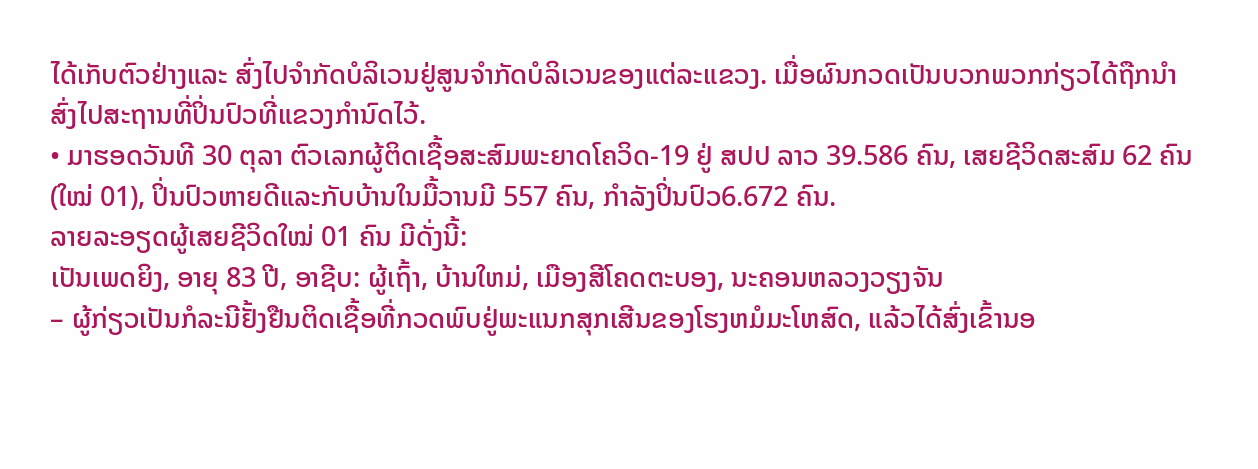ໄດ້ເກັບຕົວຢ່າງແລະ ສົ່ງໄປຈໍາກັດບໍລິເວນຢູ່ສູນຈໍາກັດບໍລິເວນຂອງແຕ່ລະແຂວງ. ເມື່ອຜົນກວດເປັນບວກພວກກ່ຽວໄດ້ຖືກນຳສົ່ງໄປສະຖານທີ່ປິ່ນປົວທີ່ແຂວງກໍານົດໄວ້.
• ມາຮອດວັນທີ 30 ຕຸລາ ຕົວເລກຜູ້ຕິດເຊື້ອສະສົມພະຍາດໂຄວິດ-19 ຢູ່ ສປປ ລາວ 39.586 ຄົນ, ເສຍຊີວິດສະສົມ 62 ຄົນ(ໃໝ່ 01), ປິ່ນປົວຫາຍດີແລະກັບບ້ານໃນມື້ວານມີ 557 ຄົນ, ກໍາລັງປິ່ນປົວ6.672 ຄົນ.
ລາຍລະອຽດຜູ້ເສຍຊີວິດໃໝ່ 01 ຄົນ ມີດັ່ງນີ້:
ເປັນເພດຍິງ, ອາຍຸ 83 ປີ, ອາຊີບ: ຜູ້ເຖົ້າ, ບ້ານໃຫມ່, ເມືອງສີໂຄດຕະບອງ, ນະຄອນຫລວງວຽງຈັນ
– ຜູ້ກ່ຽວເປັນກໍລະນີຢັ້ງຢືນຕິດເຊື້ອທີ່ກວດພົບຢູ່ພະແນກສຸກເສີນຂອງໂຮງຫມໍມະໂຫສົດ, ແລ້ວໄດ້ສົ່ງເຂົ້ານອ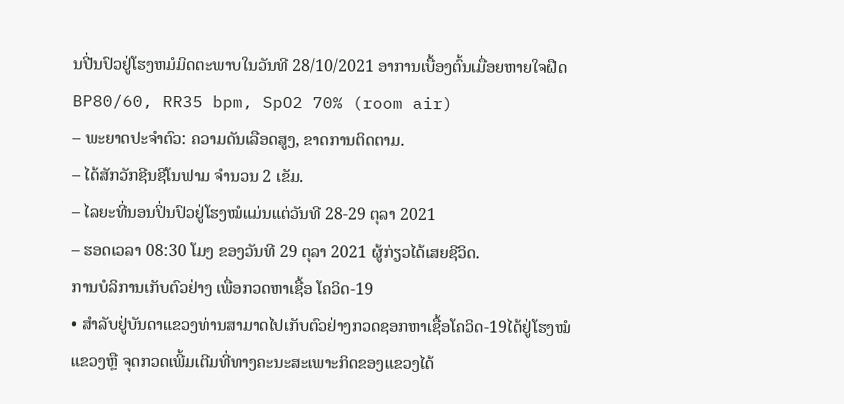ນປີ່ນປົວຢູ່ໂຮງຫມໍມິດຕະພາບໃນວັນທີ 28/10/2021 ອາການເບື້ອງຕົ້ນເມື່ອຍຫາຍໃຈຝືດBP80/60, RR35 bpm, SpO2 70% (room air)
– ພະຍາດປະຈຳຕົວ: ຄວາມດັນເລືອດສູງ, ຂາດການຕິດຕາມ.
– ໄດ້ສັກວັກຊີນຊີໂນຟາມ ຈໍານວນ 2 ເຂັມ.
– ໄລຍະທີ່ນອນປິ່ນປົວຢູ່ໂຮງໝໍແມ່ນແຕ່ວັນທີ 28-29 ຕຸລາ 2021
– ຮອດເວລາ 08:30 ໂມງ ຂອງວັນທີ 29 ຕຸລາ 2021 ຜູ້ກ່ຽວໄດ້ເສຍຊີວິດ.
ການບໍລິການເກັບຕົວຢ່າງ ເພື່ອກວດຫາເຊື້ອ ໂຄວິດ-19
• ສໍາລັບຢູ່ບັນດາແຂວງທ່ານສາມາດໄປເກັບຕົວຢ່າງກວດຊອກຫາເຊື້ອໂຄວິດ-19ໄດ້ຢູ່ໂຮງໝໍແຂວງຫຼື ຈຸດກວດເພີ້ມເຕີມທີ່ທາງຄະນະສະເພາະກິດຂອງແຂວງໄດ້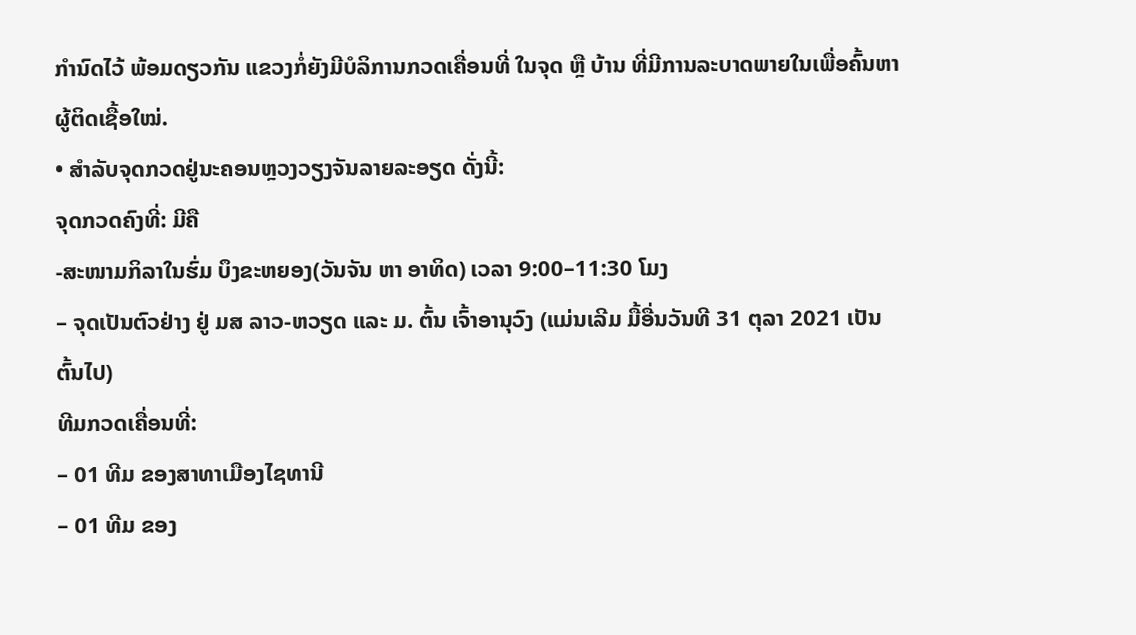ກຳນົດໄວ້ ພ້ອມດຽວກັນ ແຂວງກໍ່ຍັງມີບໍລິການກວດເຄື່ອນທີ່ ໃນຈຸດ ຫຼື ບ້ານ ທີ່ມີການລະບາດພາຍໃນເພື່ອຄົ້ນຫາຜູ້ຕິດເຊື້ອໃໝ່.
• ສໍາລັບຈຸດກວດຢູ່ນະຄອນຫຼວງວຽງຈັນລາຍລະອຽດ ດັ່ງນີ້:
ຈຸດກວດຄົງທີ່: ມີຄື
-ສະໜາມກິລາໃນຮົ່ມ ບຶງຂະຫຍອງ(ວັນຈັນ ຫາ ອາທິດ) ເວລາ 9:00–11:30 ໂມງ
– ຈຸດເປັນຕົວຢ່າງ ຢູ່ ມສ ລາວ-ຫວຽດ ແລະ ມ. ຕົ້ນ ເຈົ້າອານຸວົງ (ແມ່ນເລີມ ມື້ອື່ນວັນທີ 31 ຕຸລາ 2021 ເປັນຕົ້ນໄປ)
ທີມກວດເຄື່ອນທີ່:
– 01 ທີມ ຂອງສາທາເມືອງໄຊທານີ
– 01 ທີມ ຂອງ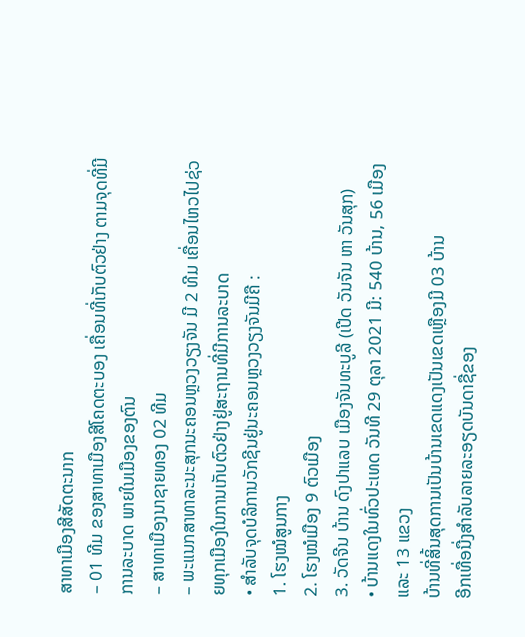ສາທາເມືອງສີສັດຕະນາກ
– 01 ທີມ ຂອງສາທາເມືອງສີໂຄດຕະບອງ ເຄື່ອນທີ່ເກັບຕົວຢ່າງ ຕາມຈຸດທີ່ມີການລະບາດ ພາຍໃນເມືອງຂອງຕົນ
– ສາທາເມືອງນາຊາຍທອງ 02 ທີມ
– ພະແນກສາທາລະນະສຸກນະຄອນຫຼວງວຽງຈັນ ມີ 2 ທີມ ເຄື່ອນໄຫວໄປຊ່ວຍທຸກເມືອງໃນການເກັບຕົວຢ່າງຢູ່ສະຖານທີ່ມີການລະບາດ
• ສໍາລັບຈຸດບໍລິການວັກຊີນຢູ່ນະຄອນຫຼວງວຽງຈັນມີຄື :
1. ໂຮງໝໍສູນກາງ
2. ໂຮງໝໍເມືອງ 9 ຕົວເມືອງ
3. ວັດຈີນ ບ້ານ ດົງປາແລບ ເມືອງຈັນທະບູລີ (ເປີດ ວັນຈັນ ຫາ ວັນສຸກ)
• ບ້ານແດງໃນທົ່ວປະເທດ ວັນທີ 29 ຕຸລາ 2021 ມີ: 540 ບ້ານ, 56 ເມືອງ ແລະ 13 ແຂວງ
ບ້ານທີ່ສິ້ນສຸດການເປັນບ້ານເຂດແດງເປັນເຂດເຫຼືອງມີ 03 ບ້ານ
ອີກເທື່ອນື່ງສໍາລັບລາຍລະອຽດບັນດາຊື່ຂອງ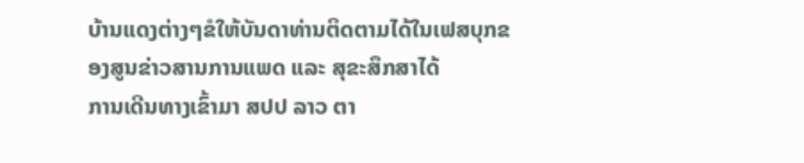ບ້ານແດງຕ່າງໆຂໍໃຫ້ບັນດາທ່ານຕິດຕາມໄດ້ໃນເຟສບຸກຂອງສູນຂ່າວສານການແພດ ແລະ ສຸຂະສຶກສາໄດ້
ການເດີນທາງເຂົ້າມາ ສປປ ລາວ ຕາ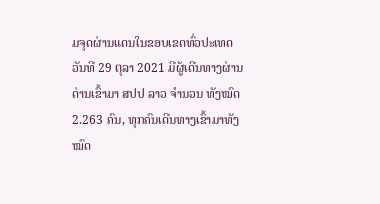ມຈຸດຜ່ານແດນໃນຂອບເຂດທົ່ວປະເທດ
ວັນທີ 29 ຕຸລາ 2021 ມີຜູ້ເດີນທາງຜ່ານດ່ານເຂົ້າມາ ສປປ ລາວ ຈໍານວນ ທັງໝົດ 2.263 ຄົນ, ທຸກຄົນເດີນທາງເຂົ້າມາທັງໝົດ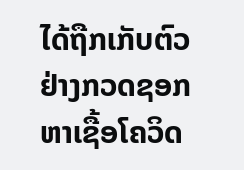ໄດ້ຖືກເກັບຕົວຢ່າງກວດຊອກຫາເຊື້ອໂຄວິດ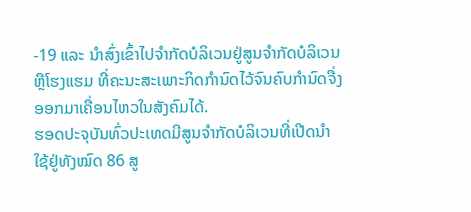-19 ແລະ ນໍາສົ່ງເຂົ້າໄປຈໍາກັດບໍລິເວນຢູ່ສູນຈໍາກັດບໍລິເວນ ຫຼືໂຮງແຮມ ທີ່ຄະນະສະເພາະກິດກໍານົດໄວ້ຈົນຄົບກໍານົດຈື່ງອອກມາເຄື່ອນໄຫວໃນສັງຄົມໄດ້.
ຮອດປະຈຸບັນທົ່ວປະເທດມີສູນຈໍາກັດບໍລິເວນທີ່ເປີດນໍາໃຊ້ຢູ່ທັງໝົດ 86 ສູ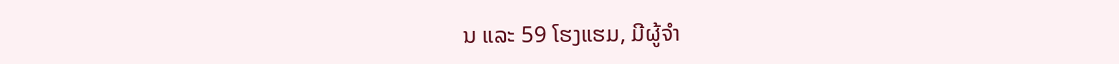ນ ແລະ 59 ໂຮງແຮມ, ມີຜູ້ຈຳ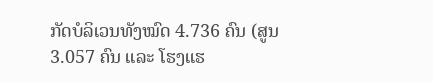ກັດບໍລິເວນທັງໝົດ 4.736 ຄົນ (ສູນ 3.057 ຄົນ ແລະ ໂຮງແຮ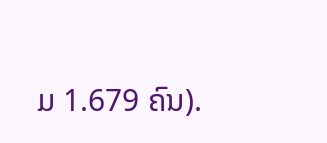ມ 1.679 ຄົນ).